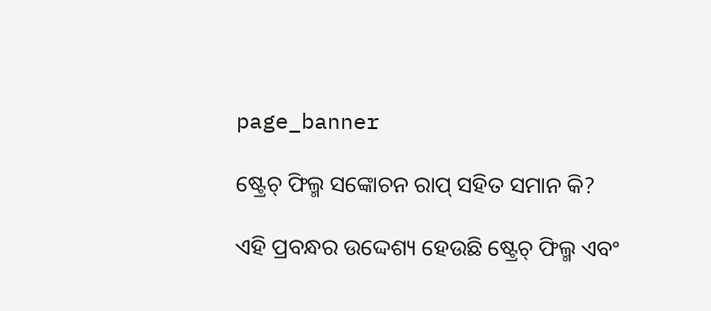page_banner

ଷ୍ଟ୍ରେଚ୍ ଫିଲ୍ମ ସଙ୍କୋଚନ ରାପ୍ ସହିତ ସମାନ କି?

ଏହି ପ୍ରବନ୍ଧର ଉଦ୍ଦେଶ୍ୟ ହେଉଛି ଷ୍ଟ୍ରେଚ୍ ଫିଲ୍ମ ଏବଂ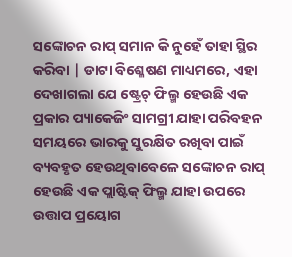ସଙ୍କୋଚନ ରାପ୍ ସମାନ କି ନୁହେଁ ତାହା ସ୍ଥିର କରିବା | ଡାଟା ବିଶ୍ଳେଷଣ ମାଧ୍ୟମରେ, ଏହା ଦେଖାଗଲା ଯେ ଷ୍ଟ୍ରେଚ୍ ଫିଲ୍ମ ହେଉଛି ଏକ ପ୍ରକାର ପ୍ୟାକେଜିଂ ସାମଗ୍ରୀ ଯାହା ପରିବହନ ସମୟରେ ଭାରକୁ ସୁରକ୍ଷିତ ରଖିବା ପାଇଁ ବ୍ୟବହୃତ ହେଉଥିବାବେଳେ ସଙ୍କୋଚନ ରାପ୍ ହେଉଛି ଏକ ପ୍ଲାଷ୍ଟିକ୍ ଫିଲ୍ମ ଯାହା ଉପରେ ଉତ୍ତାପ ପ୍ରୟୋଗ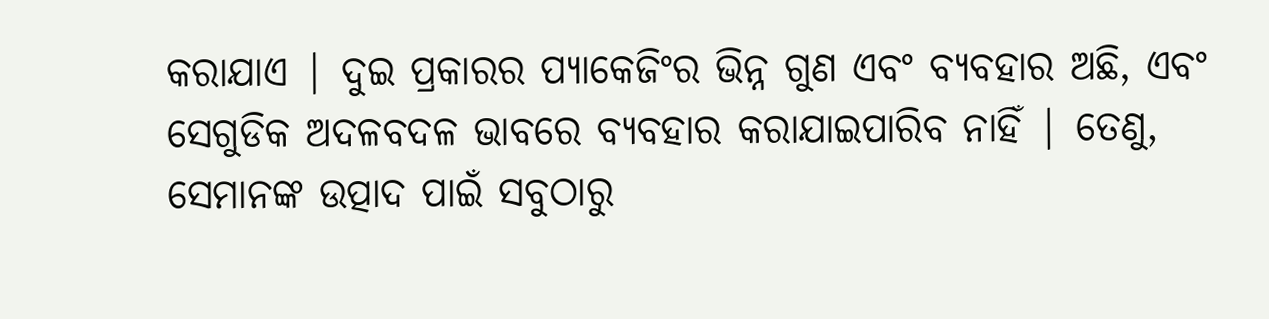କରାଯାଏ | ଦୁଇ ପ୍ରକାରର ପ୍ୟାକେଜିଂର ଭିନ୍ନ ଗୁଣ ଏବଂ ବ୍ୟବହାର ଅଛି, ଏବଂ ସେଗୁଡିକ ଅଦଳବଦଳ ଭାବରେ ବ୍ୟବହାର କରାଯାଇପାରିବ ନାହିଁ | ତେଣୁ, ସେମାନଙ୍କ ଉତ୍ପାଦ ପାଇଁ ସବୁଠାରୁ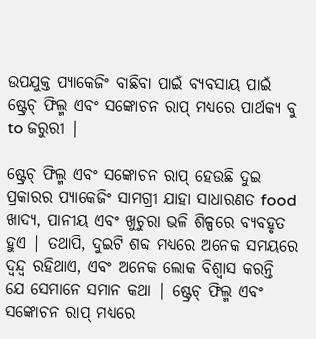ଉପଯୁକ୍ତ ପ୍ୟାକେଜିଂ ବାଛିବା ପାଇଁ ବ୍ୟବସାୟ ପାଇଁ ଷ୍ଟ୍ରେଚ୍ ଫିଲ୍ମ ଏବଂ ସଙ୍କୋଚନ ରାପ୍ ମଧ୍ୟରେ ପାର୍ଥକ୍ୟ ବୁ to ଜରୁରୀ |

ଷ୍ଟ୍ରେଚ୍ ଫିଲ୍ମ ଏବଂ ସଙ୍କୋଚନ ରାପ୍ ହେଉଛି ଦୁଇ ପ୍ରକାରର ପ୍ୟାକେଜିଂ ସାମଗ୍ରୀ ଯାହା ସାଧାରଣତ food ଖାଦ୍ୟ, ପାନୀୟ ଏବଂ ଖୁଚୁରା ଭଳି ଶିଳ୍ପରେ ବ୍ୟବହୃତ ହୁଏ | ତଥାପି, ଦୁଇଟି ଶବ୍ଦ ମଧ୍ୟରେ ଅନେକ ସମୟରେ ଦ୍ୱନ୍ଦ୍ୱ ରହିଥାଏ, ଏବଂ ଅନେକ ଲୋକ ବିଶ୍ୱାସ କରନ୍ତି ଯେ ସେମାନେ ସମାନ କଥା | ଷ୍ଟ୍ରେଚ୍ ଫିଲ୍ମ ଏବଂ ସଙ୍କୋଚନ ରାପ୍ ମଧ୍ୟରେ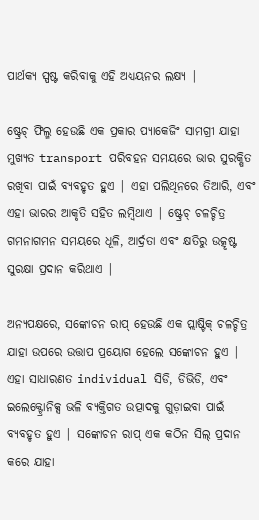ପାର୍ଥକ୍ୟ ସ୍ପଷ୍ଟ କରିବାକୁ ଏହି ଅଧ୍ୟୟନର ଲକ୍ଷ୍ୟ |

ଷ୍ଟ୍ରେଚ୍ ଫିଲ୍ମ ହେଉଛି ଏକ ପ୍ରକାର ପ୍ୟାକେଜିଂ ସାମଗ୍ରୀ ଯାହା ମୁଖ୍ୟତ transport ପରିବହନ ସମୟରେ ଭାର ସୁରକ୍ଷିତ ରଖିବା ପାଇଁ ବ୍ୟବହୃତ ହୁଏ | ଏହା ପଲିଥିନରେ ତିଆରି, ଏବଂ ଏହା ଭାରର ଆକୃତି ସହିତ ଲମ୍ବିଥାଏ | ଷ୍ଟ୍ରେଚ୍ ଚଳଚ୍ଚିତ୍ର ଗମନାଗମନ ସମୟରେ ଧୂଳି, ଆର୍ଦ୍ରତା ଏବଂ କ୍ଷତିରୁ ଉତ୍କୃଷ୍ଟ ସୁରକ୍ଷା ପ୍ରଦାନ କରିଥାଏ |

ଅନ୍ୟପକ୍ଷରେ, ସଙ୍କୋଚନ ରାପ୍ ହେଉଛି ଏକ ପ୍ଲାଷ୍ଟିକ୍ ଚଳଚ୍ଚିତ୍ର ଯାହା ଉପରେ ଉତ୍ତାପ ପ୍ରୟୋଗ ହେଲେ ସଙ୍କୋଚନ ହୁଏ | ଏହା ସାଧାରଣତ individual ସିଡି, ଡିଭିଡି, ଏବଂ ଇଲେକ୍ଟ୍ରୋନିକ୍ସ ଭଳି ବ୍ୟକ୍ତିଗତ ଉତ୍ପାଦକୁ ଗୁଡ଼ାଇବା ପାଇଁ ବ୍ୟବହୃତ ହୁଏ | ସଙ୍କୋଚନ ରାପ୍ ଏକ କଠିନ ସିଲ୍ ପ୍ରଦାନ କରେ ଯାହା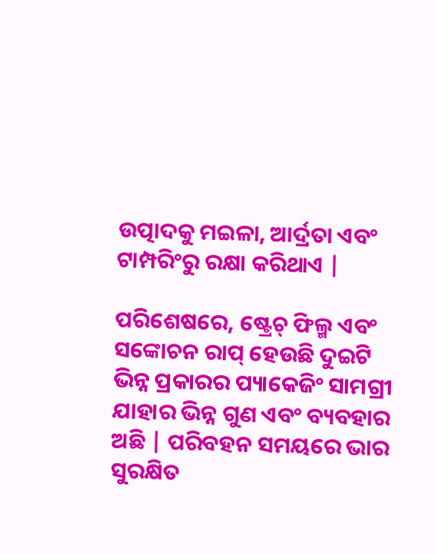ଉତ୍ପାଦକୁ ମଇଳା, ଆର୍ଦ୍ରତା ଏବଂ ଟାମ୍ପରିଂରୁ ରକ୍ଷା କରିଥାଏ |

ପରିଶେଷରେ, ଷ୍ଟ୍ରେଚ୍ ଫିଲ୍ମ ଏବଂ ସଙ୍କୋଚନ ରାପ୍ ହେଉଛି ଦୁଇଟି ଭିନ୍ନ ପ୍ରକାରର ପ୍ୟାକେଜିଂ ସାମଗ୍ରୀ ଯାହାର ଭିନ୍ନ ଗୁଣ ଏବଂ ବ୍ୟବହାର ଅଛି | ପରିବହନ ସମୟରେ ଭାର ସୁରକ୍ଷିତ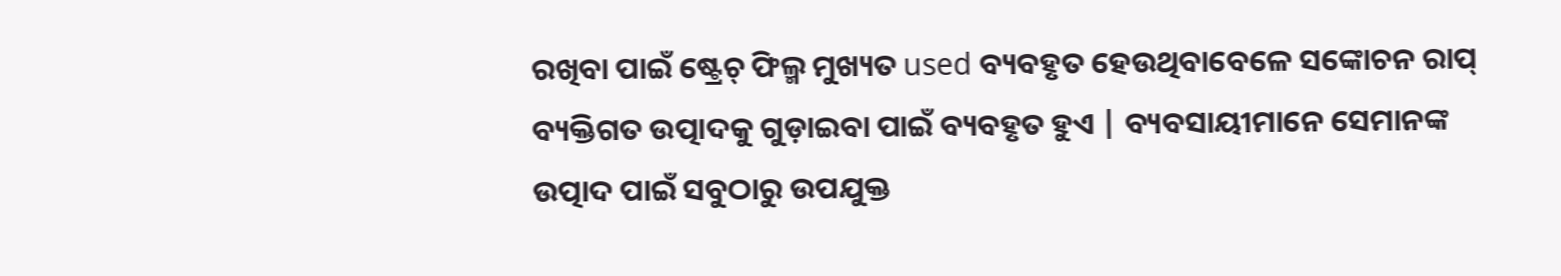ରଖିବା ପାଇଁ ଷ୍ଟ୍ରେଚ୍ ଫିଲ୍ମ ମୁଖ୍ୟତ used ବ୍ୟବହୃତ ହେଉଥିବାବେଳେ ସଙ୍କୋଚନ ରାପ୍ ବ୍ୟକ୍ତିଗତ ଉତ୍ପାଦକୁ ଗୁଡ଼ାଇବା ପାଇଁ ବ୍ୟବହୃତ ହୁଏ | ବ୍ୟବସାୟୀମାନେ ସେମାନଙ୍କ ଉତ୍ପାଦ ପାଇଁ ସବୁଠାରୁ ଉପଯୁକ୍ତ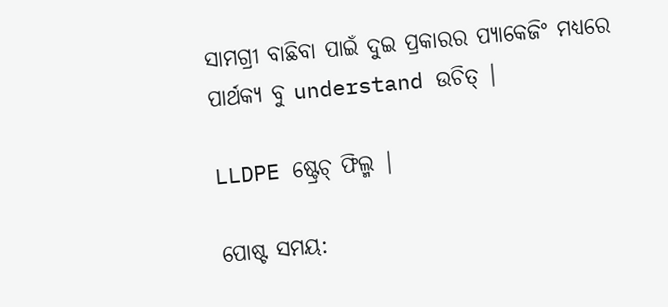ସାମଗ୍ରୀ ବାଛିବା ପାଇଁ ଦୁଇ ପ୍ରକାରର ପ୍ୟାକେଜିଂ ମଧ୍ୟରେ ପାର୍ଥକ୍ୟ ବୁ understand ଉଚିତ୍ |

LLDPE ଷ୍ଟ୍ରେଚ୍ ଫିଲ୍ମ |

ପୋଷ୍ଟ ସମୟ: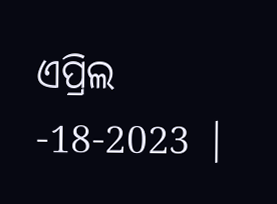ଏପ୍ରିଲ -18-2023 |